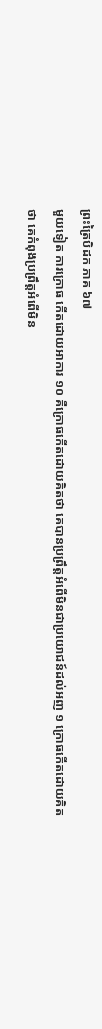ព្រះត្រៃបិដក ភាគ ៦៧
មួយទៀត ការក្រោធ កើតដោយអាការ ១០ គឺក្រោធកើតដោយគិតថា គេបានប្រព្រឹត្តអំពើមិនជាប្រយោជន៍ដល់អញ ១ ក្រោធកើតដោយគិតថា គេកំពុងប្រព្រឹត្តអំពើមិន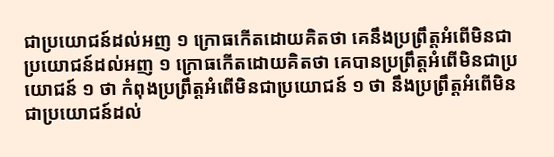ជាប្រយោជន៍ដល់អញ ១ ក្រោធកើតដោយគិតថា គេនឹងប្រព្រឹត្តអំពើមិនជាប្រយោជន៍ដល់អញ ១ ក្រោធកើតដោយគិតថា គេបានប្រព្រឹត្តអំពើមិនជាប្រយោជន៍ ១ ថា កំពុងប្រព្រឹត្តអំពើមិនជាប្រយោជន៍ ១ ថា នឹងប្រព្រឹត្តអំពើមិនជាប្រយោជន៍ដល់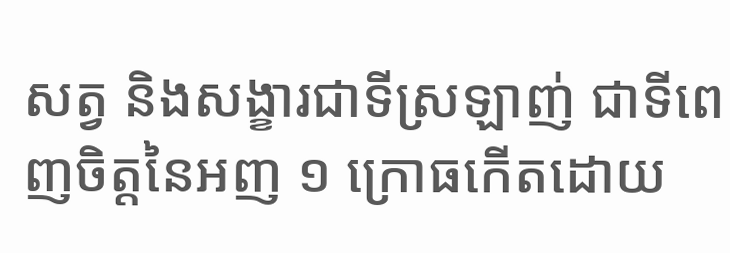សត្វ និងសង្ខារជាទីស្រឡាញ់ ជាទីពេញចិត្តនៃអញ ១ ក្រោធកើតដោយ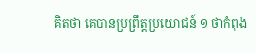គិតថា គេបានប្រព្រឹត្តប្រយោជន៍ ១ ថាកំពុង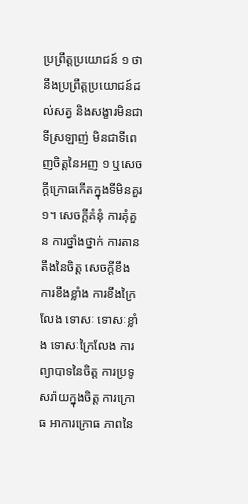ប្រព្រឹត្តប្រយោជន៍ ១ ថានឹងប្រព្រឹត្តប្រយោជន៍ដល់សត្វ និងសង្ខារមិនជាទីស្រឡាញ់ មិនជាទីពេញចិត្តនៃអញ ១ ឬសេចក្តីក្រោធកើតក្នុងទីមិនគួរ ១។ សេចក្តីគំនុំ ការគុំគួន ការថ្នាំងថ្នាក់ ការតានតឹងនៃចិត្ត សេចក្តីខឹង ការខឹងខ្លាំង ការខឹងក្រៃលែង ទោសៈ ទោសៈខ្លាំង ទោសៈក្រៃលែង ការព្យាបាទនៃចិត្ត ការប្រទូសរ៉ាយក្នុងចិត្ត ការក្រោធ អាការក្រោធ ភាពនៃ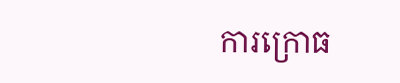ការក្រោធ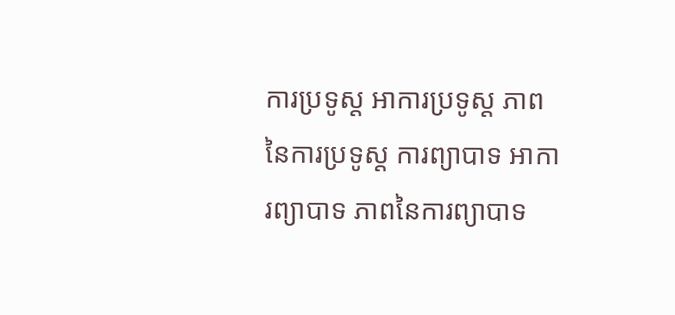ការប្រទូស្ត អាការប្រទូស្ត ភាពនៃការប្រទូស្ត ការព្យាបាទ អាការព្យាបាទ ភាពនៃការព្យាបាទ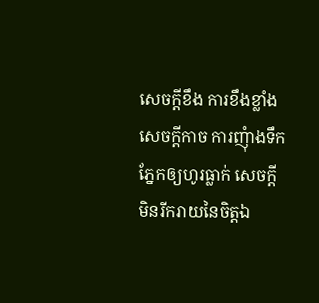សេចក្តីខឹង ការខឹងខ្លាំង សេចក្តីកាច ការញុំាងទឹកភ្នែកឲ្យហូរធ្លាក់ សេចក្តីមិនរីករាយនៃចិត្តឯ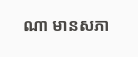ណា មានសភា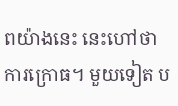ពយ៉ាងនេះ នេះហៅថា ការក្រោធ។ មួយទៀត ប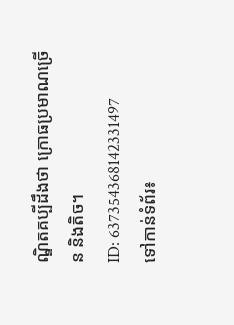ណ្ឌិតគប្បីដឹងថា ក្រោធប្រមាណច្រើន និងតិច។
ID: 637354368142331497
ទៅកាន់ទំព័រ៖